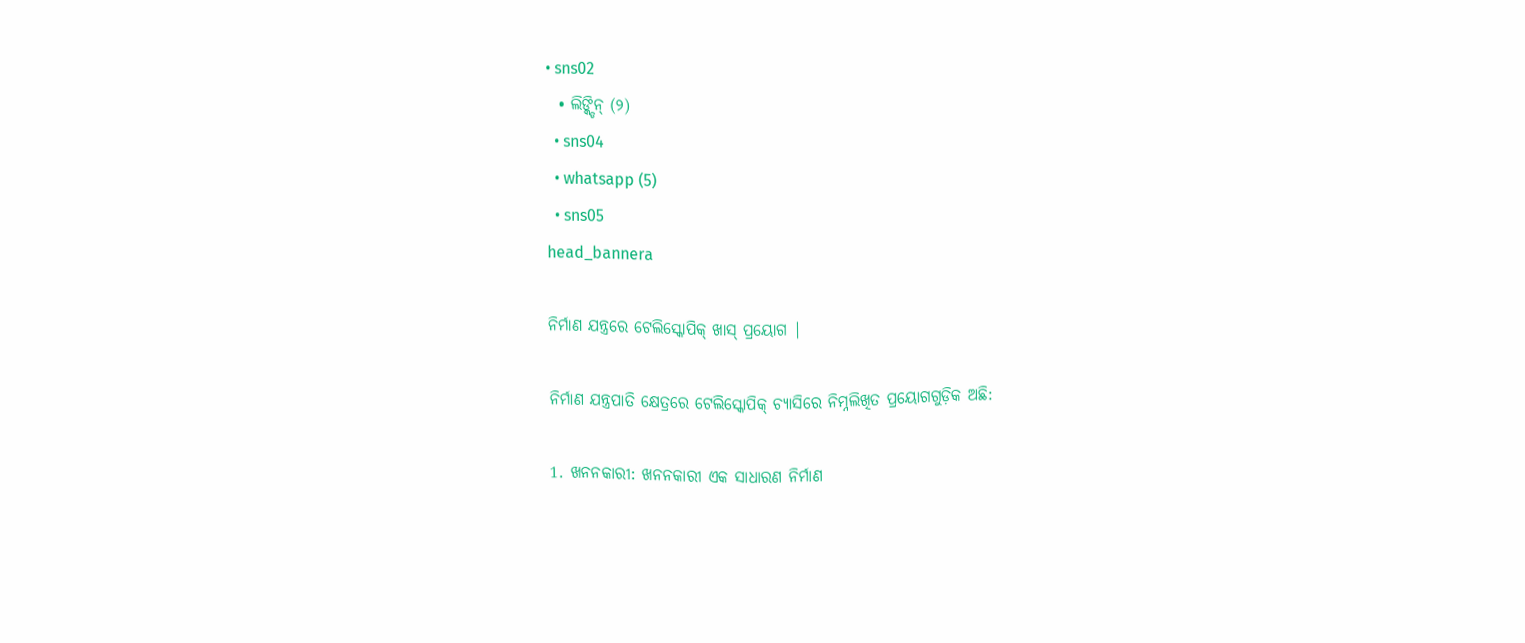• sns02
  • ଲିଙ୍କ୍ଡିନ୍ (୨)
  • sns04
  • whatsapp (5)
  • sns05
head_bannera

ନିର୍ମାଣ ଯନ୍ତ୍ରରେ ଟେଲିସ୍କୋପିକ୍ ଖାସ୍ ପ୍ରୟୋଗ |

ନିର୍ମାଣ ଯନ୍ତ୍ରପାତି କ୍ଷେତ୍ରରେ ଟେଲିସ୍କୋପିକ୍ ଚ୍ୟାସିରେ ନିମ୍ନଲିଖିତ ପ୍ରୟୋଗଗୁଡ଼ିକ ଅଛି:

1. ଖନନକାରୀ: ଖନନକାରୀ ଏକ ସାଧାରଣ ନିର୍ମାଣ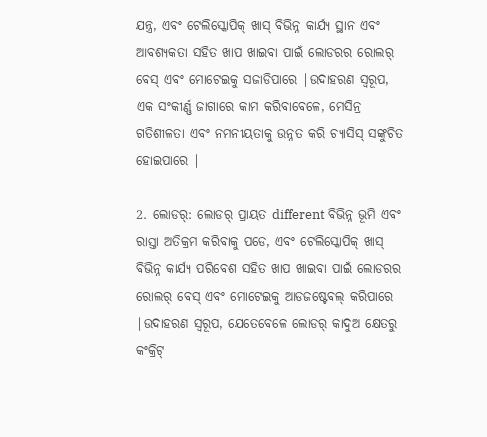ଯନ୍ତ୍ର, ଏବଂ ଟେଲିସ୍କୋପିକ୍ ଖାସ୍ ବିଭିନ୍ନ କାର୍ଯ୍ୟ ସ୍ଥାନ ଏବଂ ଆବଶ୍ୟକତା ସହିତ ଖାପ ଖାଇବା ପାଇଁ ଲୋଡରର ରୋଲର୍ ବେସ୍ ଏବଂ ମୋଟେଇକୁ ସଜାଡିପାରେ |ଉଦାହରଣ ସ୍ୱରୂପ, ଏକ ସଂକୀର୍ଣ୍ଣ ଜାଗାରେ କାମ କରିବାବେଳେ, ମେସିନ୍ର ଗତିଶୀଳତା ଏବଂ ନମନୀୟତାକୁ ଉନ୍ନତ କରି ଚ୍ୟାସିସ୍ ସଙ୍କୁଚିତ ହୋଇପାରେ |

2. ଲୋଡର୍: ଲୋଡର୍ ପ୍ରାୟତ different ବିଭିନ୍ନ ଭୂମି ଏବଂ ରାସ୍ତା ଅତିକ୍ରମ କରିବାକୁ ପଡେ, ଏବଂ ଟେଲିସ୍କୋପିକ୍ ଖାସ୍ ବିଭିନ୍ନ କାର୍ଯ୍ୟ ପରିବେଶ ସହିତ ଖାପ ଖାଇବା ପାଇଁ ଲୋଡରର ରୋଲର୍ ବେସ୍ ଏବଂ ମୋଟେଇକୁ ଆଡଜଷ୍ଟେବଲ୍ କରିପାରେ |ଉଦାହରଣ ସ୍ୱରୂପ, ଯେତେବେଳେ ଲୋଡର୍ କାଦୁଅ କ୍ଷେତରୁ କଂକ୍ରିଟ୍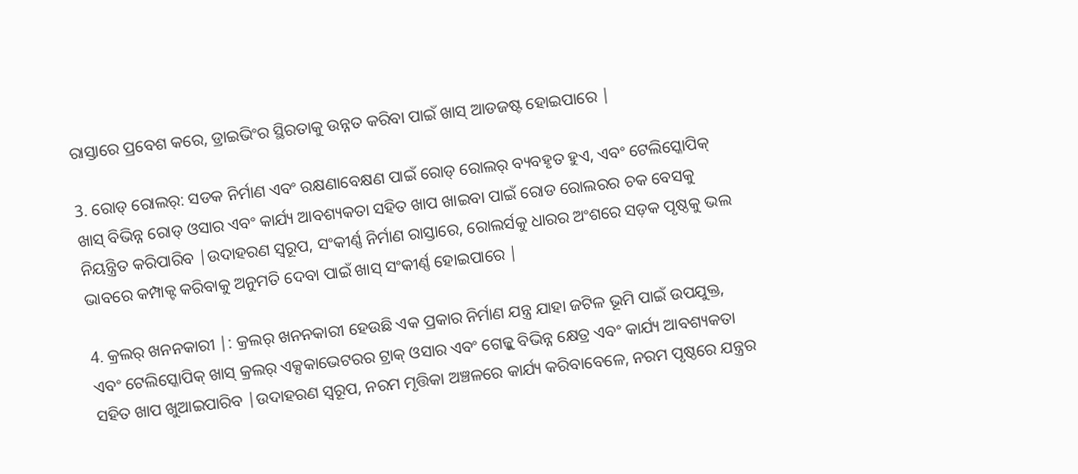ରାସ୍ତାରେ ପ୍ରବେଶ କରେ, ଡ୍ରାଇଭିଂର ସ୍ଥିରତାକୁ ଉନ୍ନତ କରିବା ପାଇଁ ଖାସ୍ ଆଡଜଷ୍ଟ ହୋଇପାରେ |

3. ରୋଡ୍ ରୋଲର୍: ସଡକ ନିର୍ମାଣ ଏବଂ ରକ୍ଷଣାବେକ୍ଷଣ ପାଇଁ ରୋଡ୍ ରୋଲର୍ ବ୍ୟବହୃତ ହୁଏ, ଏବଂ ଟେଲିସ୍କୋପିକ୍ ଖାସ୍ ବିଭିନ୍ନ ରୋଡ୍ ଓସାର ଏବଂ କାର୍ଯ୍ୟ ଆବଶ୍ୟକତା ସହିତ ଖାପ ଖାଇବା ପାଇଁ ରୋଡ ରୋଲରର ଚକ ବେସକୁ ନିୟନ୍ତ୍ରିତ କରିପାରିବ |ଉଦାହରଣ ସ୍ୱରୂପ, ସଂକୀର୍ଣ୍ଣ ନିର୍ମାଣ ରାସ୍ତାରେ, ରୋଲର୍ସକୁ ଧାରର ଅଂଶରେ ସଡ଼କ ପୃଷ୍ଠକୁ ଭଲ ଭାବରେ କମ୍ପାକ୍ଟ କରିବାକୁ ଅନୁମତି ଦେବା ପାଇଁ ଖାସ୍ ସଂକୀର୍ଣ୍ଣ ହୋଇପାରେ |

4. କ୍ରଲର୍ ଖନନକାରୀ |: କ୍ରଲର୍ ଖନନକାରୀ ହେଉଛି ଏକ ପ୍ରକାର ନିର୍ମାଣ ଯନ୍ତ୍ର ଯାହା ଜଟିଳ ଭୂମି ପାଇଁ ଉପଯୁକ୍ତ, ଏବଂ ଟେଲିସ୍କୋପିକ୍ ଖାସ୍ କ୍ରଲର୍ ଏକ୍ସକାଭେଟରର ଟ୍ରାକ୍ ଓସାର ଏବଂ ଗେଜ୍କୁ ବିଭିନ୍ନ କ୍ଷେତ୍ର ଏବଂ କାର୍ଯ୍ୟ ଆବଶ୍ୟକତା ସହିତ ଖାପ ଖୁଆଇପାରିବ |ଉଦାହରଣ ସ୍ୱରୂପ, ନରମ ମୃତ୍ତିକା ଅଞ୍ଚଳରେ କାର୍ଯ୍ୟ କରିବାବେଳେ, ନରମ ପୃଷ୍ଠରେ ଯନ୍ତ୍ରର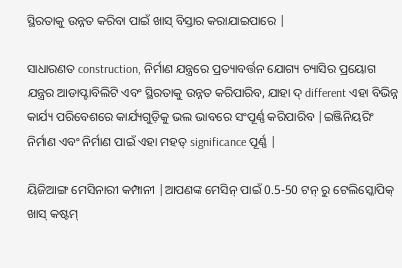ସ୍ଥିରତାକୁ ଉନ୍ନତ କରିବା ପାଇଁ ଖାସ୍ ବିସ୍ତାର କରାଯାଇପାରେ |

ସାଧାରଣତ construction, ନିର୍ମାଣ ଯନ୍ତ୍ରରେ ପ୍ରତ୍ୟାବର୍ତ୍ତନ ଯୋଗ୍ୟ ଚ୍ୟାସିର ପ୍ରୟୋଗ ଯନ୍ତ୍ରର ଆଡାପ୍ଟାବିଲିଟି ଏବଂ ସ୍ଥିରତାକୁ ଉନ୍ନତ କରିପାରିବ, ଯାହା ଦ୍ different ଏହା ବିଭିନ୍ନ କାର୍ଯ୍ୟ ପରିବେଶରେ କାର୍ଯ୍ୟଗୁଡ଼ିକୁ ଭଲ ଭାବରେ ସଂପୂର୍ଣ୍ଣ କରିପାରିବ |ଇଞ୍ଜିନିୟରିଂ ନିର୍ମାଣ ଏବଂ ନିର୍ମାଣ ପାଇଁ ଏହା ମହତ୍ significance ପୂର୍ଣ୍ଣ |

ୟିଜିଆଙ୍ଗ ମେସିନାରୀ କମ୍ପାନୀ |ଆପଣଙ୍କ ମେସିନ୍ ପାଇଁ 0.5-50 ଟନ୍ ରୁ ଟେଲିସ୍କୋପିକ୍ ଖାସ୍ କଷ୍ଟମ୍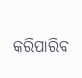କରିପାରିବ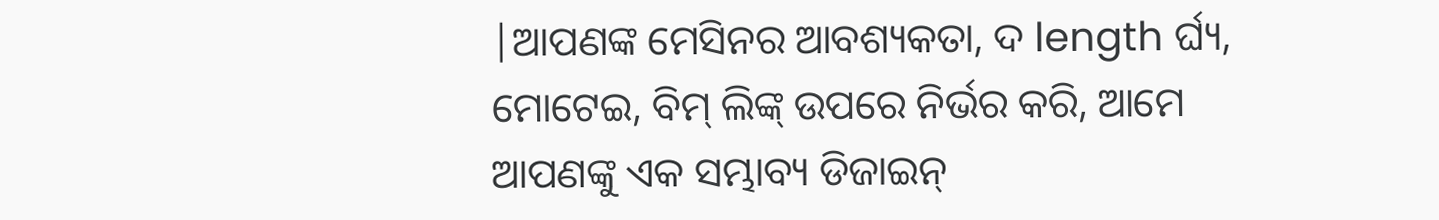|ଆପଣଙ୍କ ମେସିନର ଆବଶ୍ୟକତା, ଦ length ର୍ଘ୍ୟ, ମୋଟେଇ, ବିମ୍ ଲିଙ୍କ୍ ଉପରେ ନିର୍ଭର କରି, ଆମେ ଆପଣଙ୍କୁ ଏକ ସମ୍ଭାବ୍ୟ ଡିଜାଇନ୍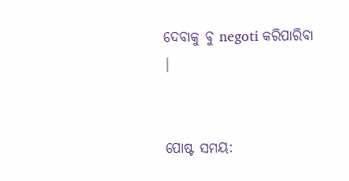ଦେବାକୁ ବୁ negoti କରିପାରିବା |


ପୋଷ୍ଟ ସମୟ: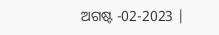ଅଗଷ୍ଟ -02-2023 |